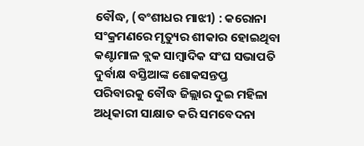ବୌଦ୍ଧ, (ବଂଶୀଧର ମାଝୀ) : କରୋନା ସଂକ୍ରମଣରେ ମୃତ୍ୟୁର ଶୀକାର ହୋଇଥିବା କଣ୍ଟାମାଳ ବ୍ଲକ ସାମ୍ବାଦିକ ସଂଘ ସଭାପତି ଦୁର୍ବାକ୍ଷ ବସ୍ତିଆଙ୍କ ଶୋକସନ୍ତପ୍ତ ପରିବାରକୁ ବୌଦ୍ଧ ଜିଲ୍ଲାର ଦୁଇ ମହିଳା ଅଧିକାରୀ ସାକ୍ଷାତ କରି ସମବେଦନା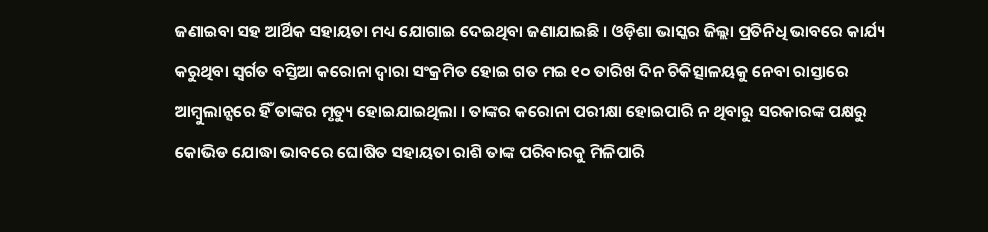ଜଣାଇବା ସହ ଆର୍ଥିକ ସହାୟତା ମଧ୍ୟ ଯୋଗାଇ ଦେଇଥିବା ଜଣାଯାଇଛି । ଓଡ଼ିଶା ଭାସ୍କର ଜିଲ୍ଲା ପ୍ରତିନିଧି ଭାବରେ କାର୍ଯ୍ୟ କରୁଥିବା ସ୍ୱର୍ଗତ ବସ୍ତିଆ କରୋନା ଦ୍ୱାରା ସଂକ୍ରମିତ ହୋଇ ଗତ ମଇ ୧୦ ତାରିଖ ଦିନ ଚିକିତ୍ସାଳୟକୁ ନେବା ରାସ୍ତାରେ ଆମ୍ବୁଲାନ୍ସରେ ହିଁ ତାଙ୍କର ମୃତ୍ୟୁ ହୋଇଯାଇଥିଲା । ତାଙ୍କର କରୋନା ପରୀକ୍ଷା ହୋଇପାରି ନ ଥିବାରୁ ସରକାରଙ୍କ ପକ୍ଷରୁ କୋଭିଡ ଯୋଦ୍ଧା ଭାବରେ ଘୋଷିତ ସହାୟତା ରାଶି ତାଙ୍କ ପରିବାରକୁ ମିଳିପାରି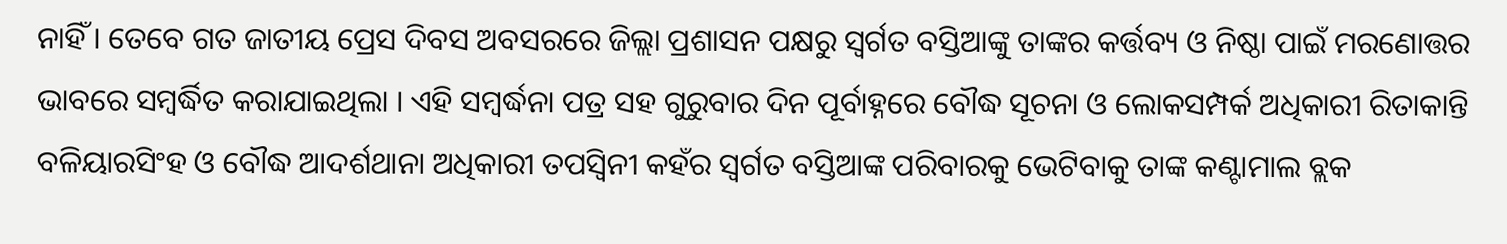ନାହିଁ । ତେବେ ଗତ ଜାତୀୟ ପ୍ରେସ ଦିବସ ଅବସରରେ ଜିଲ୍ଲା ପ୍ରଶାସନ ପକ୍ଷରୁ ସ୍ୱର୍ଗତ ବସ୍ତିଆଙ୍କୁ ତାଙ୍କର କର୍ତ୍ତବ୍ୟ ଓ ନିଷ୍ଠା ପାଇଁ ମରଣୋତ୍ତର ଭାବରେ ସମ୍ବର୍ଦ୍ଧିତ କରାଯାଇଥିଲା । ଏହି ସମ୍ବର୍ଦ୍ଧନା ପତ୍ର ସହ ଗୁରୁବାର ଦିନ ପୂର୍ବାହ୍ନରେ ବୌଦ୍ଧ ସୂଚନା ଓ ଲୋକସମ୍ପର୍କ ଅଧିକାରୀ ରିତାକାନ୍ତି ବଳିୟାରସିଂହ ଓ ବୌଦ୍ଧ ଆଦର୍ଶଥାନା ଅଧିକାରୀ ତପସ୍ୱିନୀ କହଁର ସ୍ୱର୍ଗତ ବସ୍ତିଆଙ୍କ ପରିବାରକୁ ଭେଟିବାକୁ ତାଙ୍କ କଣ୍ଟାମାଲ ବ୍ଲକ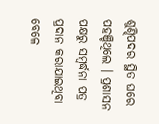ଶୁଣ୍ଢିପଦର ସ୍ଥିତ ଘରେ ପହଞ୍ଚିଥିଲେ । ପ୍ରଶାସନ ପକ୍ଷରୁ ସମ୍ବର୍ଦ୍ଧନା ପତ୍ର ପ୍ରଦାନ କରାଯାଇଥିବା ବେଳେ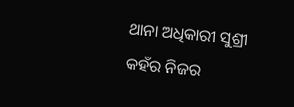ଥାନା ଅଧିକାରୀ ସୁଶ୍ରୀ କହଁର ନିଜର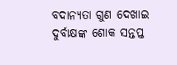ବଦାନ୍ୟତା ଗୁଣ ଦେଖାଇ ଦୁର୍ବାକ୍ଷଙ୍କ ଶୋକ ସନ୍ତପ୍ତ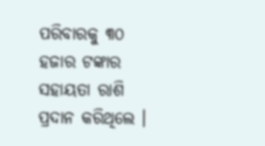ପରିବାରକୁ ୩୦ ହଜାର ଟଙ୍କାର ସହାୟତା ରାଶି ପ୍ରଦାନ କରିଥିଲେ ।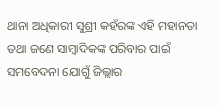ଥାନା ଅଧିକାରୀ ସୁଶ୍ରୀ କହଁରଙ୍କ ଏହି ମହାନତା ତଥା ଜଣେ ସାମ୍ବାଦିକଙ୍କ ପରିବାର ପାଇଁ ସମବେଦନା ଯୋଗୁଁ ଜିଲ୍ଲାର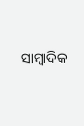ସାମ୍ବାଦିକ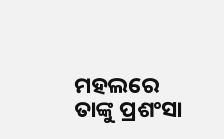ମହଲରେ ତାଙ୍କୁ ପ୍ରଶଂସା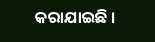କରାଯାଇଛି ।